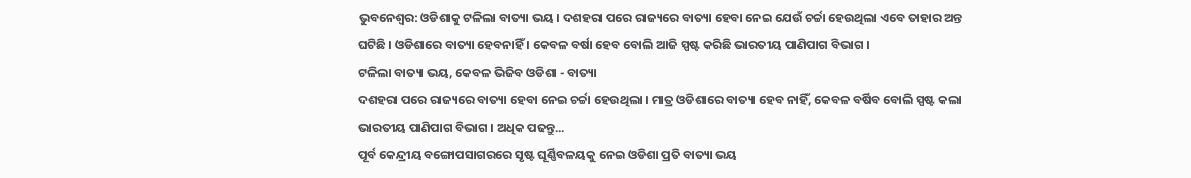ଭୁବନେଶ୍ବର: ଓଡିଶାକୁ ଟଳିଲା ବାତ୍ୟା ଭୟ । ଦଶହରା ପରେ ରାଜ୍ୟରେ ବାତ୍ୟା ହେବା ନେଇ ଯେଉଁ ଚର୍ଚ୍ଚା ହେଉଥିଲା ଏବେ ତାହାର ଅନ୍ତ ଘଟିଛି । ଓଡିଶାରେ ବାତ୍ୟା ହେବନାହିଁ । କେବଳ ବର୍ଷା ହେବ ବୋଲି ଆଜି ସ୍ପଷ୍ଟ କରିଛି ଭାରତୀୟ ପାଣିପାଗ ବିଭାଗ ।
ଟଳିଲା ବାତ୍ୟା ଭୟ, କେବଳ ଭିଜିବ ଓଡିଶା - ବାତ୍ୟା
ଦଶହରା ପରେ ରାଜ୍ୟରେ ବାତ୍ୟା ହେବା ନେଇ ଚର୍ଚ୍ଚା ହେଉଥିଲା । ମାତ୍ର ଓଡିଶାରେ ବାତ୍ୟା ହେବ ନାହିଁ, କେବଳ ବର୍ଷିବ ବୋଲି ସ୍ପଷ୍ଟ କଲା ଭାରତୀୟ ପାଣିପାଗ ବିଭାଗ । ଅଧିକ ପଢନ୍ତୁ...
ପୂର୍ବ କେନ୍ଦ୍ରୀୟ ବଙ୍ଗୋପସାଗରରେ ସୃଷ୍ଟ ଘୂର୍ଣ୍ଣିବଳୟକୁ ନେଇ ଓଡିଶା ପ୍ରତି ବାତ୍ୟା ଭୟ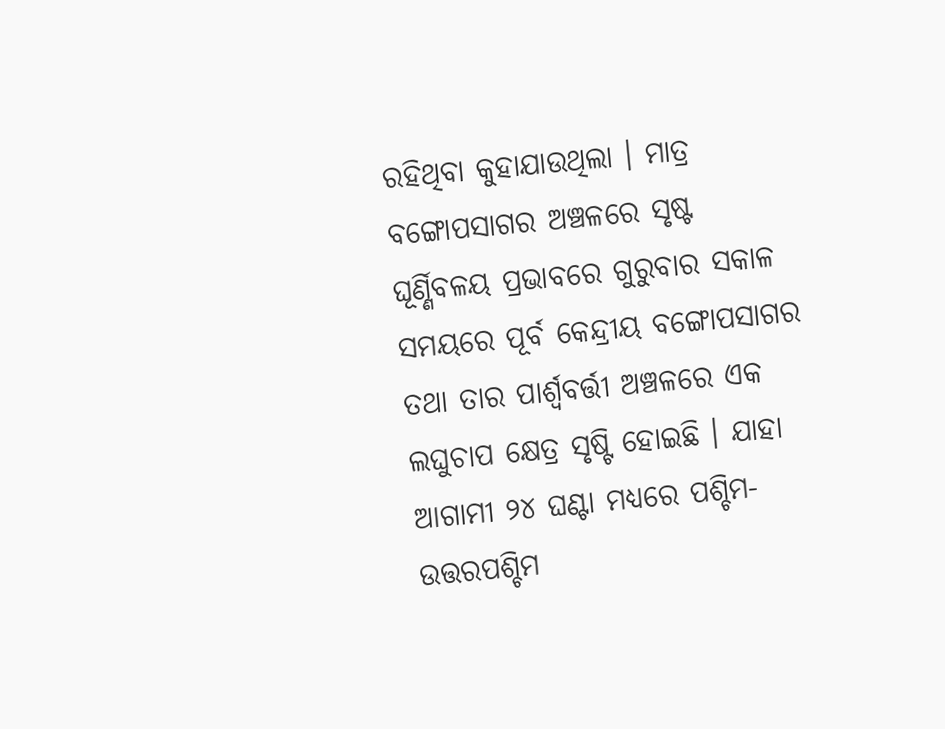ରହିଥିବା କୁହାଯାଉଥିଲା । ମାତ୍ର ବଙ୍ଗୋପସାଗର ଅଞ୍ଚଳରେ ସୃଷ୍ଟ ଘୂର୍ଣ୍ଣିବଳୟ ପ୍ରଭାବରେ ଗୁରୁବାର ସକାଳ ସମୟରେ ପୂର୍ବ କେନ୍ଦ୍ରୀୟ ବଙ୍ଗୋପସାଗର ତଥା ତାର ପାର୍ଶ୍ୱବର୍ତ୍ତୀ ଅଞ୍ଚଳରେ ଏକ ଲଘୁଚାପ କ୍ଷେତ୍ର ସୃଷ୍ଟି ହୋଇଛି । ଯାହା ଆଗାମୀ ୨୪ ଘଣ୍ଟା ମଧ୍ୟରେ ପଶ୍ଚିମ-ଉତ୍ତରପଶ୍ଚିମ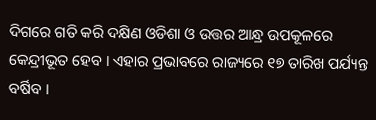ଦିଗରେ ଗତି କରି ଦକ୍ଷିଣ ଓଡିଶା ଓ ଉତ୍ତର ଆନ୍ଧ୍ର ଉପକୂଳରେ କେନ୍ଦ୍ରୀଭୂତ ହେବ । ଏହାର ପ୍ରଭାବରେ ରାଜ୍ୟରେ ୧୭ ତାରିଖ ପର୍ଯ୍ୟନ୍ତ ବର୍ଷିବ ।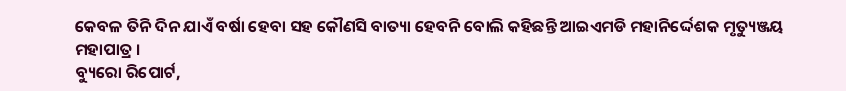କେବଳ ତିନି ଦିନ ଯାଏଁ ବର୍ଷା ହେବା ସହ କୌଣସି ବାତ୍ୟା ହେବନି ବୋଲି କହିଛନ୍ତି ଆଇଏମଡି ମହାନିର୍ଦ୍ଦେଶକ ମୃତ୍ୟୁଞ୍ଜୟ ମହାପାତ୍ର ।
ବ୍ୟୁରୋ ରିପୋର୍ଟ,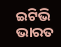ଇଟିଭି ଭାରତ